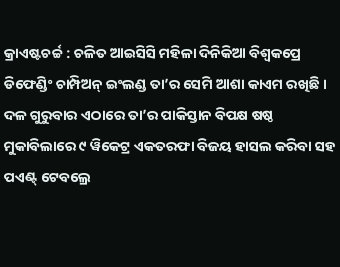କ୍ରାଏଷ୍ଟଚର୍ଚ୍ଚ : ଚଳିତ ଆଇସିସି ମହିଳା ଦିନିକିଆ ବିଶ୍ୱକପ୍ରେ ଡିଫେଣ୍ଡିଂ ଚାମ୍ପିଅନ୍ ଇଂଲଣ୍ଡ ତା’ର ସେମି ଆଶା କାଏମ ରଖିଛି । ଦଳ ଗୁରୁବାର ଏଠାରେ ତା’ର ପାକିସ୍ତାନ ବିପକ୍ଷ ଷଷ୍ଠ ମୁକାବିଲାରେ ୯ ୱିକେଟ୍ର ଏକତରଫା ବିଜୟ ହାସଲ କରିବା ସହ ପଏଣ୍ଟ୍ ଟେବଲ୍ରେ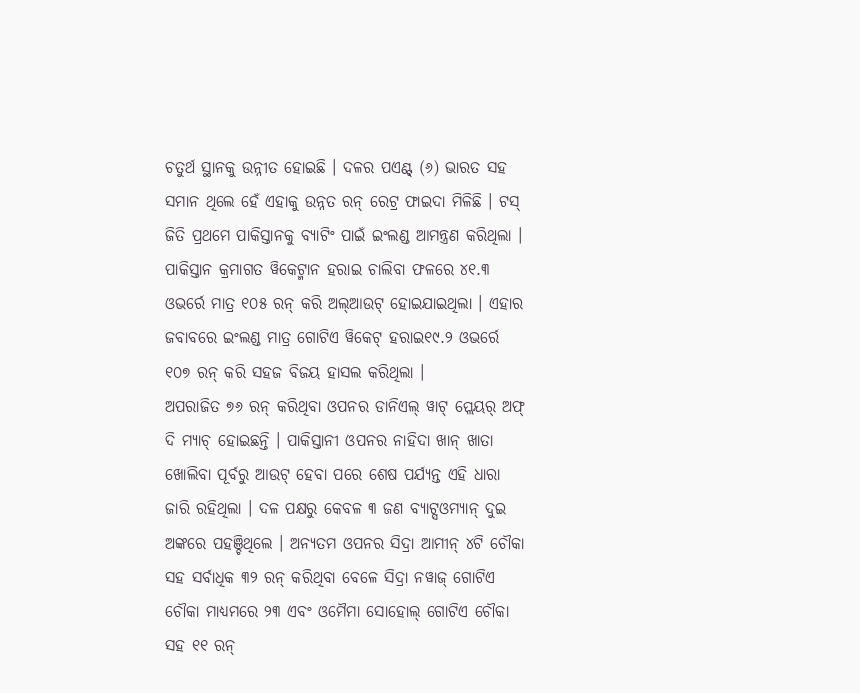ଚତୁର୍ଥ ସ୍ଥାନକୁ ଉନ୍ନୀତ ହୋଇଛି । ଦଳର ପଏଣ୍ଟ୍ (୬) ଭାରତ ସହ ସମାନ ଥିଲେ ହେଁ ଏହାକୁ ଉନ୍ନତ ରନ୍ ରେଟ୍ର ଫାଇଦା ମିଳିଛି । ଟସ୍ ଜିତି ପ୍ରଥମେ ପାକିସ୍ତାନକୁ ବ୍ୟାଟିଂ ପାଇଁ ଇଂଲଣ୍ଡ ଆମନ୍ତ୍ରଣ କରିଥିଲା । ପାକିସ୍ତାନ କ୍ରମାଗତ ୱିକେଟ୍ମାନ ହରାଇ ଚାଲିବା ଫଳରେ ୪୧.୩ ଓଭର୍ରେ ମାତ୍ର ୧୦୫ ରନ୍ କରି ଅଲ୍ଆଉଟ୍ ହୋଇଯାଇଥିଲା । ଏହାର ଜବାବରେ ଇଂଲଣ୍ଡ ମାତ୍ର ଗୋଟିଏ ୱିକେଟ୍ ହରାଇ୧୯.୨ ଓଭର୍ରେ ୧୦୭ ରନ୍ କରି ସହଜ ବିଜୟ ହାସଲ କରିଥିଲା ।
ଅପରାଜିତ ୭୬ ରନ୍ କରିଥିବା ଓପନର ଡାନିଏଲ୍ ୱାଟ୍ ପ୍ଲେୟର୍ ଅଫ୍ ଦି ମ୍ୟାଚ୍ ହୋଇଛନ୍ତି । ପାକିସ୍ତାନୀ ଓପନର ନାହିଦା ଖାନ୍ ଖାତା ଖୋଲିବା ପୂର୍ବରୁ ଆଉଟ୍ ହେବା ପରେ ଶେଷ ପର୍ଯ୍ୟନ୍ତ ଏହି ଧାରା ଜାରି ରହିଥିଲା । ଦଳ ପକ୍ଷରୁ କେବଳ ୩ ଜଣ ବ୍ୟାଟ୍ସଓମ୍ୟାନ୍ ଦୁଇ ଅଙ୍କରେ ପହଞ୍ଚିଥିଲେ । ଅନ୍ୟତମ ଓପନର ସିଦ୍ରା ଆମୀନ୍ ୪ଟି ଚୌକା ସହ ସର୍ବାଧିକ ୩୨ ରନ୍ କରିଥିବା ବେଳେ ସିଦ୍ରା ନୱାଜ୍ ଗୋଟିଏ ଚୌକା ମାଧ୍ୟମରେ ୨୩ ଏବଂ ଓମୈମା ସୋହୋଲ୍ ଗୋଟିଏ ଚୌକା ସହ ୧୧ ରନ୍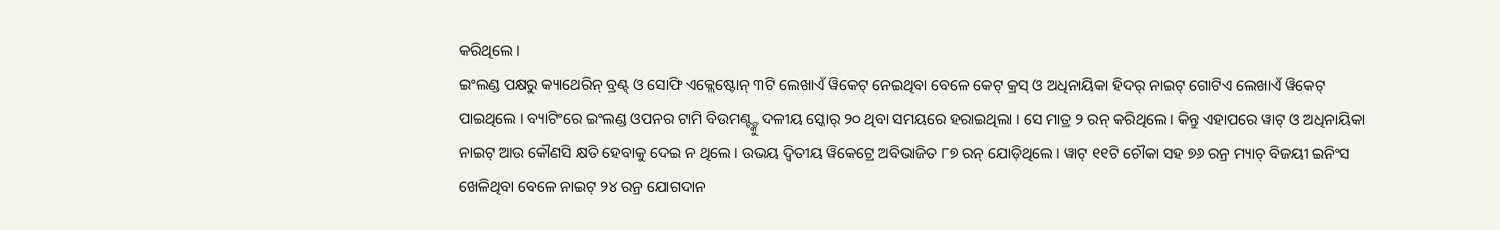କରିଥିଲେ ।
ଇଂଲଣ୍ଡ ପକ୍ଷରୁ କ୍ୟାଥେରିନ୍ ବ୍ରଣ୍ଟ୍ ଓ ସୋଫି ଏକ୍ଲେଷ୍ଟୋନ୍ ୩ଟି ଲେଖାଏଁ ୱିକେଟ୍ ନେଇଥିବା ବେଳେ କେଟ୍ କ୍ରସ୍ ଓ ଅଧିନାୟିକା ହିଦର୍ ନାଇଟ୍ ଗୋଟିଏ ଲେଖାଏଁ ୱିକେଟ୍ ପାଇଥିଲେ । ବ୍ୟାଟିଂରେ ଇଂଲଣ୍ଡ ଓପନର ଟାମି ବିଉମଣ୍ଟ୍ଙ୍କୁ ଦଳୀୟ ସ୍କୋର୍ ୨୦ ଥିବା ସମୟରେ ହରାଇଥିଲା । ସେ ମାତ୍ର ୨ ରନ୍ କରିଥିଲେ । କିନ୍ତୁ ଏହାପରେ ୱାଟ୍ ଓ ଅଧିନାୟିକା ନାଇଟ୍ ଆଉ କୌଣସି କ୍ଷତି ହେବାକୁ ଦେଇ ନ ଥିଲେ । ଉଭୟ ଦ୍ୱିତୀୟ ୱିକେଟ୍ରେ ଅବିଭାଜିତ ୮୭ ରନ୍ ଯୋଡ଼ିଥିଲେ । ୱାଟ୍ ୧୧ଟି ଚୌକା ସହ ୭୬ ରନ୍ର ମ୍ୟାଚ୍ ବିଜୟୀ ଇନିଂସ ଖେଳିଥିବା ବେଳେ ନାଇଟ୍ ୨୪ ରନ୍ର ଯୋଗଦାନ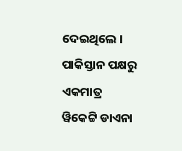ଦେଇଥିଲେ । ପାକିସ୍ତାନ ପକ୍ଷରୁ ଏକମାତ୍ର ୱିକେଟ୍ଟି ଡାଏନା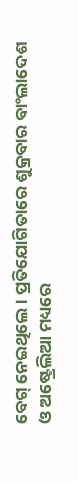ବେଗ୍ ନେଇଥିଲେ । ପ୍ରତିଯୋଗିତାରେ ଶୁକ୍ରବାର ବାଂଲାଦେଶ ଓ ଅଷ୍ଟ୍ରେଲିଆ ମଧ୍ୟରେ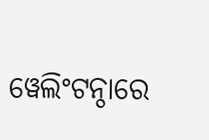ୱେଲିଂଟନ୍ଠାରେ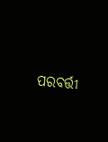ପରବର୍ତ୍ତୀ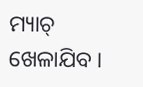ମ୍ୟାଚ୍ ଖେଳାଯିବ ।